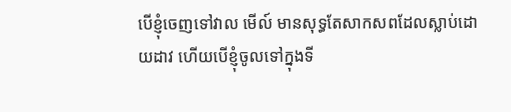បើខ្ញុំចេញទៅវាល មើល៍ មានសុទ្ធតែសាកសពដែលស្លាប់ដោយដាវ ហើយបើខ្ញុំចូលទៅក្នុងទី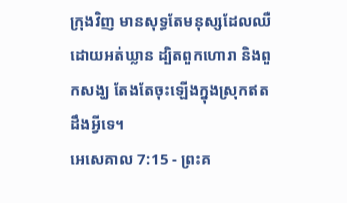ក្រុងវិញ មានសុទ្ធតែមនុស្សដែលឈឺដោយអត់ឃ្លាន ដ្បិតពួកហោរា និងពួកសង្ឃ តែងតែចុះឡើងក្នុងស្រុកឥតដឹងអ្វីទេ។
អេសេគាល 7:15 - ព្រះគ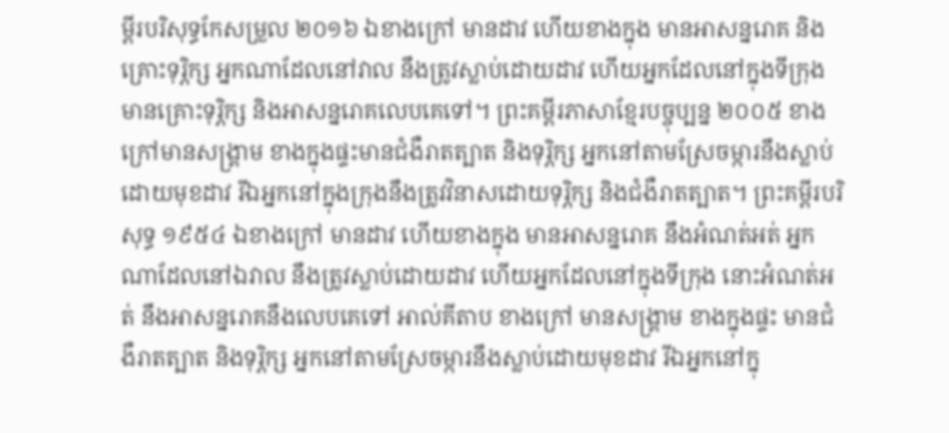ម្ពីរបរិសុទ្ធកែសម្រួល ២០១៦ ឯខាងក្រៅ មានដាវ ហើយខាងក្នុង មានអាសន្នរោគ និងគ្រោះទុរ្ភិក្ស អ្នកណាដែលនៅវាល នឹងត្រូវស្លាប់ដោយដាវ ហើយអ្នកដែលនៅក្នុងទីក្រុង មានគ្រោះទុរ្ភិក្ស និងអាសន្នរោគលេបគេទៅ។ ព្រះគម្ពីរភាសាខ្មែរបច្ចុប្បន្ន ២០០៥ ខាងក្រៅមានសង្គ្រាម ខាងក្នុងផ្ទះមានជំងឺរាតត្បាត និងទុរ្ភិក្ស អ្នកនៅតាមស្រែចម្ការនឹងស្លាប់ដោយមុខដាវ រីឯអ្នកនៅក្នុងក្រុងនឹងត្រូវវិនាសដោយទុរ្ភិក្ស និងជំងឺរាតត្បាត។ ព្រះគម្ពីរបរិសុទ្ធ ១៩៥៤ ឯខាងក្រៅ មានដាវ ហើយខាងក្នុង មានអាសន្នរោគ នឹងអំណត់អត់ អ្នកណាដែលនៅឯវាល នឹងត្រូវស្លាប់ដោយដាវ ហើយអ្នកដែលនៅក្នុងទីក្រុង នោះអំណត់អត់ នឹងអាសន្នរោគនឹងលេបគេទៅ អាល់គីតាប ខាងក្រៅ មានសង្គ្រាម ខាងក្នុងផ្ទះ មានជំងឺរាតត្បាត និងទុរ្ភិក្ស អ្នកនៅតាមស្រែចម្ការនឹងស្លាប់ដោយមុខដាវ រីឯអ្នកនៅក្នុ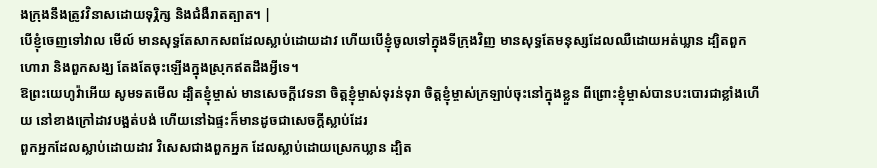ងក្រុងនឹងត្រូវវិនាសដោយទុរ្ភិក្ស និងជំងឺរាតត្បាត។ |
បើខ្ញុំចេញទៅវាល មើល៍ មានសុទ្ធតែសាកសពដែលស្លាប់ដោយដាវ ហើយបើខ្ញុំចូលទៅក្នុងទីក្រុងវិញ មានសុទ្ធតែមនុស្សដែលឈឺដោយអត់ឃ្លាន ដ្បិតពួកហោរា និងពួកសង្ឃ តែងតែចុះឡើងក្នុងស្រុកឥតដឹងអ្វីទេ។
ឱព្រះយេហូវ៉ាអើយ សូមទតមើល ដ្បិតខ្ញុំម្ចាស់ មានសេចក្ដីវេទនា ចិត្តខ្ញុំម្ចាស់ទុរន់ទុរា ចិត្តខ្ញុំម្ចាស់ក្រឡាប់ចុះនៅក្នុងខ្លួន ពីព្រោះខ្ញុំម្ចាស់បានបះបោរជាខ្លាំងហើយ នៅខាងក្រៅដាវបង្អត់បង់ ហើយនៅឯផ្ទះក៏មានដូចជាសេចក្ដីស្លាប់ដែរ
ពួកអ្នកដែលស្លាប់ដោយដាវ វិសេសជាងពួកអ្នក ដែលស្លាប់ដោយស្រេកឃ្លាន ដ្បិត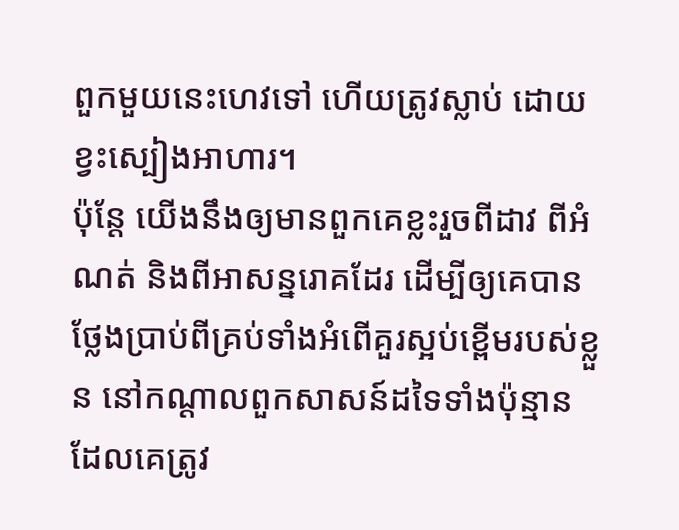ពួកមួយនេះហេវទៅ ហើយត្រូវស្លាប់ ដោយខ្វះស្បៀងអាហារ។
ប៉ុន្តែ យើងនឹងឲ្យមានពួកគេខ្លះរួចពីដាវ ពីអំណត់ និងពីអាសន្នរោគដែរ ដើម្បីឲ្យគេបានថ្លែងប្រាប់ពីគ្រប់ទាំងអំពើគួរស្អប់ខ្ពើមរបស់ខ្លួន នៅកណ្ដាលពួកសាសន៍ដទៃទាំងប៉ុន្មាន ដែលគេត្រូវ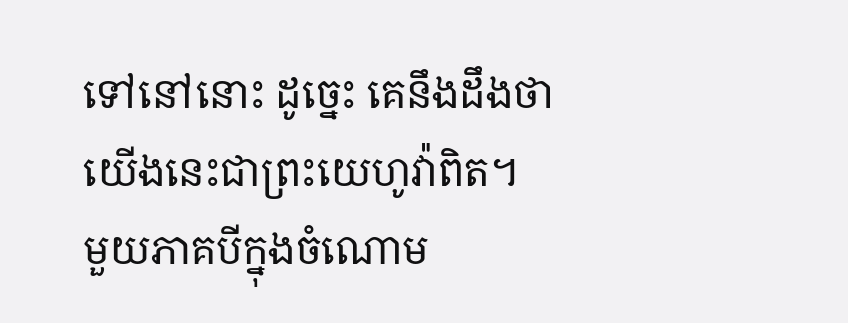ទៅនៅនោះ ដូច្នេះ គេនឹងដឹងថា យើងនេះជាព្រះយេហូវ៉ាពិត។
មួយភាគបីក្នុងចំណោម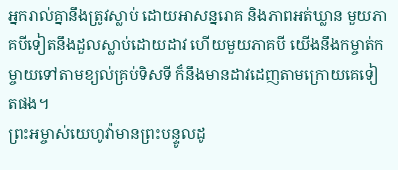អ្នករាល់គ្នានឹងត្រូវស្លាប់ ដោយអាសន្នរោគ និងភាពអត់ឃ្លាន មួយភាគបីទៀតនឹងដួលស្លាប់ដោយដាវ ហើយមួយភាគបី យើងនឹងកម្ចាត់កម្ចាយទៅតាមខ្យល់គ្រប់ទិសទី ក៏នឹងមានដាវដេញតាមក្រោយគេទៀតផង។
ព្រះអម្ចាស់យេហូវ៉ាមានព្រះបន្ទូលដូ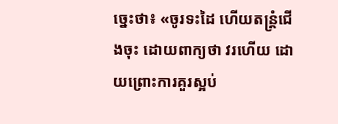ច្នេះថា៖ «ចូរទះដៃ ហើយតន្ត្រំជើងចុះ ដោយពាក្យថា វរហើយ ដោយព្រោះការគួរស្អប់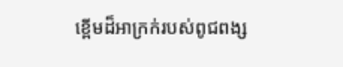ខ្ពើមដ៏អាក្រក់របស់ពូជពង្ស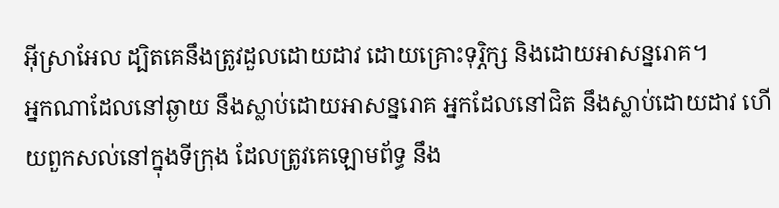អ៊ីស្រាអែល ដ្បិតគេនឹងត្រូវដួលដោយដាវ ដោយគ្រោះទុរ្ភិក្ស និងដោយអាសន្នរោគ។
អ្នកណាដែលនៅឆ្ងាយ នឹងស្លាប់ដោយអាសន្នរោគ អ្នកដែលនៅជិត នឹងស្លាប់ដោយដាវ ហើយពួកសល់នៅក្នុងទីក្រុង ដែលត្រូវគេឡោមព័ទ្ធ នឹង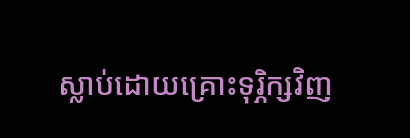ស្លាប់ដោយគ្រោះទុរ្ភិក្សវិញ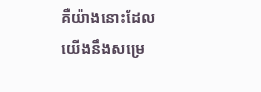គឺយ៉ាងនោះដែលយើងនឹងសម្រេ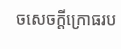ចសេចក្ដីក្រោធរប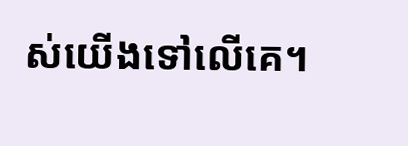ស់យើងទៅលើគេ។